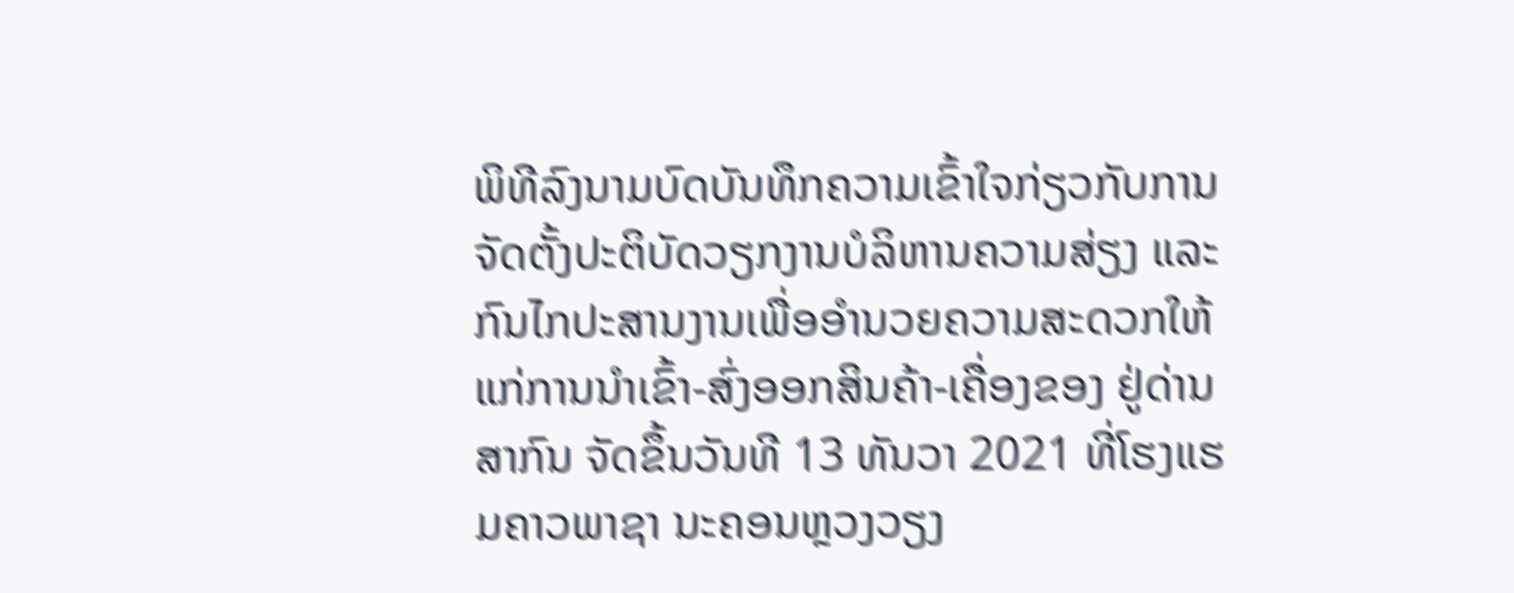ພິທີລົງນາມບົດບັນທຶກຄວາມເຂົ້າໃຈກ່ຽວກັບການຈັດຕັ້ງປະຕິບັດວຽກງານບໍລິຫານຄວາມສ່ຽງ ແລະ ກົນໄກປະສານງານເພື່ອອໍານວຍຄວາມສະດວກໃຫ້ແກ່ການນໍາເຂົ້າ-ສົ່ງອອກສິນຄ້າ-ເຄື່ອງຂອງ ຢູ່ດ່ານສາກົນ ຈັດຂຶ້ນວັນທີ 13 ທັນວາ 2021 ທີ່ໂຮງແຮມຄາວພາຊາ ນະຄອນຫຼວງວຽງ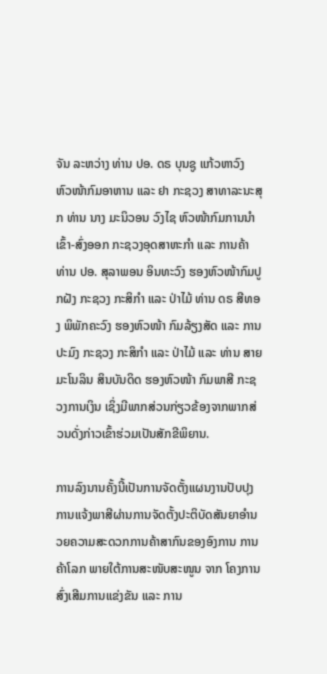ຈັນ ລະຫວ່າງ ທ່ານ ປອ. ດຣ ບຸນຊູ ແກ້ວຫາວົງ ຫົວໜ້າກົມອາຫານ ແລະ ຢາ ກະຊວງ ສາທາລະນະສຸກ ທ່ານ ນາງ ມະນິວອນ ວົງໄຊ ຫົວໜ້າກົມການນໍາເຂົ້າ-ສົ່ງອອກ ກະຊວງອຸດສາຫະກໍາ ແລະ ການຄ້າ ທ່ານ ປອ. ສຸລາພອນ ອິນທະວົງ ຮອງຫົວໜ້າກົມປູກຝັງ ກະຊວງ ກະສິກໍາ ແລະ ປ່າໄມ້ ທ່ານ ດຣ ສີທອງ ພິພັກຄະວົງ ຮອງຫົວໜ້າ ກົມລ້ຽງສັດ ແລະ ການປະມົງ ກະຊວງ ກະສິກໍາ ແລະ ປ່າໄມ້ ແລະ ທ່ານ ສາຍມະໂນລິນ ສິນບັນດິດ ຮອງຫົວໜ້າ ກົມພາສີ ກະຊວງການເງິນ ເຊິ່ງມີພາກສ່ວນກ່ຽວຂ້ອງຈາກພາກສ່ວນດັ່ງກ່າວເຂົ້າຮ່ວມເປັນສັກຂີພິຍານ.

ການລົງນານຄັ້ງນີ້ເປັນການຈັດຕັ້ງແຜນງານປັບປຸງການແຈ້ງພາສີຜ່ານການຈັດຕັ້ງປະຕິບັດສັນຍາອຳນວຍຄວາມສະດວກການຄ້າສາກົນຂອງອົງການ ການຄ້າໂລກ ພາຍໃຕ້ການສະໜັບສະໜູນ ຈາກ ໂຄງການສົ່ງເສີມການແຂ່ງຂັນ ແລະ ການ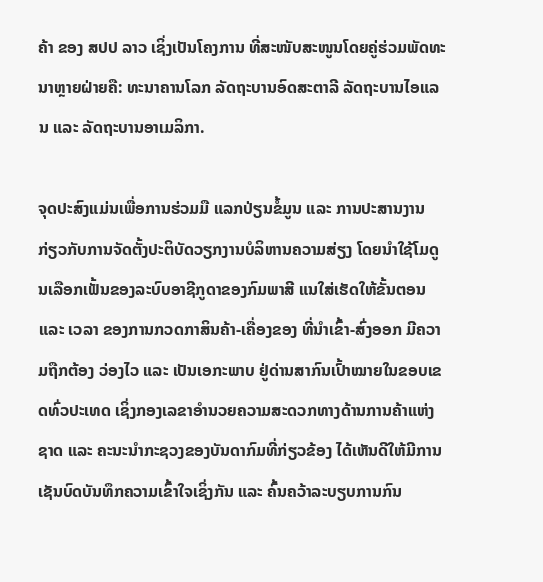ຄ້າ ຂອງ ສປປ ລາວ ເຊິ່ງເປັນໂຄງການ ທີ່ສະໜັບສະໜູນໂດຍຄູ່ຮ່ວມພັດທະນາຫຼາຍຝ່າຍຄື: ທະນາຄານໂລກ ລັດຖະບານອົດສະຕາລີ ລັດຖະບານໄອແລນ ແລະ ລັດຖະບານອາເມລິກາ.

ຈຸດປະສົງແມ່ນເພື່ອການຮ່ວມມື ແລກປ່ຽນຂໍ້ມູນ ແລະ ການປະສານງານ ກ່ຽວກັບການຈັດຕັ້ງປະຕິບັດວຽກງານບໍລິຫານຄວາມສ່ຽງ ໂດຍນໍາໃຊ້ໂມດູນເລືອກເຟັ້ນຂອງລະບົບອາຊີກູດາຂອງກົມພາສີ ແນໃສ່ເຮັດໃຫ້ຂັ້ນຕອນ ແລະ ເວລາ ຂອງການກວດກາສິນຄ້າ-ເຄື່ອງຂອງ ທີ່ນໍາເຂົ້າ-ສົ່ງອອກ ມີຄວາມຖືກຕ້ອງ ວ່ອງໄວ ແລະ ເປັນເອກະພາບ ຢູ່ດ່ານສາກົນເປົ້າໝາຍໃນຂອບເຂດທົ່ວປະເທດ ເຊິ່ງກອງເລຂາອຳນວຍຄວາມສະດວກທາງດ້ານການຄ້າແຫ່ງຊາດ ແລະ ຄະນະນໍາກະຊວງຂອງບັນດາກົມທີ່ກ່ຽວຂ້ອງ ໄດ້ເຫັນດີໃຫ້ມີການເຊັນບົດບັນທຶກຄວາມເຂົ້າໃຈເຊິ່ງກັນ ແລະ ຄົ້ນຄວ້າລະບຽບການກົນ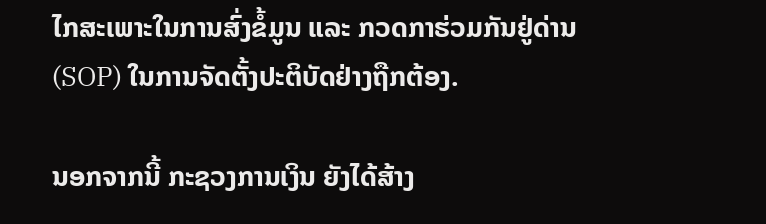ໄກສະເພາະໃນການສົ່ງຂໍ້ມູນ ແລະ ກວດກາຮ່ວມກັນຢູ່ດ່ານ (SOP) ໃນການຈັດຕັ້ງປະຕິບັດຢ່າງຖືກຕ້ອງ.

ນອກຈາກນີ້ ກະຊວງການເງິນ ຍັງໄດ້ສ້າງ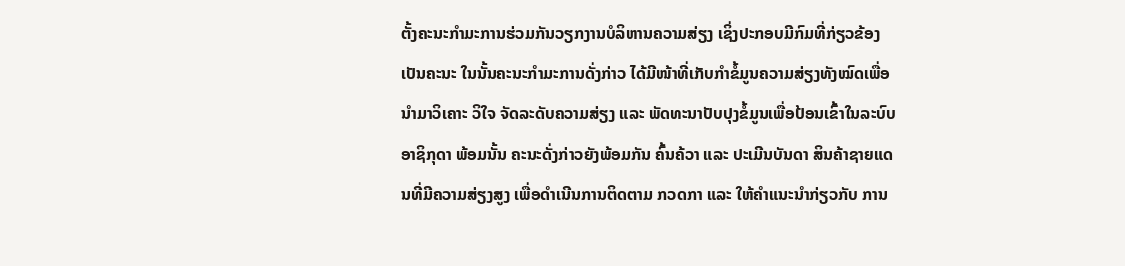ຕັ້ງຄະນະກໍາມະການຮ່ວມກັນວຽກງານບໍລິຫານຄວາມສ່ຽງ ເຊິ່ງປະກອບມີກົມທີ່ກ່ຽວຂ້ອງ ເປັນຄະນະ ໃນນັ້ນຄະນະກໍາມະການດັ່ງກ່າວ ໄດ້ມີໜ້າທີ່ເກັບກໍາຂໍ້ມູນຄວາມສ່ຽງທັງໝົດເພື່ອນໍາມາວິເຄາະ ວິໃຈ ຈັດລະດັບຄວາມສ່ຽງ ແລະ ພັດທະນາປັບປຸງຂໍ້ມູນເພື່ອປ້ອນເຂົ້າໃນລະບົບອາຊິກຸດາ ພ້ອມນັ້ນ ຄະນະດັ່ງກ່າວຍັງພ້ອມກັນ ຄົ້ນຄ້ວາ ແລະ ປະເມີນບັນດາ ສິນຄ້າຊາຍແດນທີ່ມີຄວາມສ່ຽງສູງ ເພື່ອດຳເນີນການຕິດຕາມ ກວດກາ ແລະ ໃຫ້ຄໍາແນະນໍາກ່ຽວກັບ ການ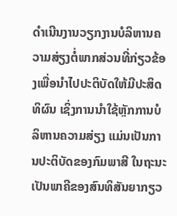ດໍາເນີນງານວຽກງານບໍລິຫານຄວາມສ່ຽງຕໍ່ພາກສ່ວນທີ່ກ່ຽວຂ້ອງເພື່ອນໍາໄປປະຕິບັດໃຫ້ມີປະສິດທິຜົນ ເຊິ່ງການນໍາໃຊ້ຫຼັກການບໍລິຫານຄວາມສ່ຽງ ແມ່ນເປັນການປະຕິບັດຂອງກົມພາສີ ໃນຖະນະເປັນພາຄີຂອງສົນທິສັນຍາກຽວ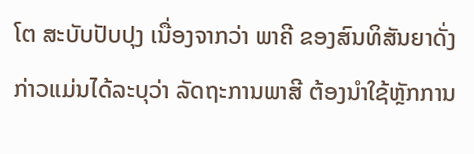ໂຕ ສະບັບປັບປຸງ ເນື່ອງຈາກວ່າ ພາຄີ ຂອງສົນທິສັນຍາດັ່ງກ່າວແມ່ນໄດ້ລະບຸວ່າ ລັດຖະການພາສີ ຕ້ອງນໍາໃຊ້ຫຼັກການ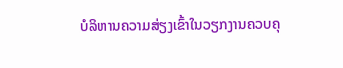ບໍລິຫານຄວາມສ່ຽງເຂົ້າໃນວຽກງານຄວບຄຸ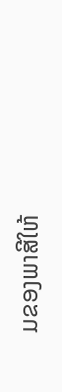ມຂອງພາສີໃຫ້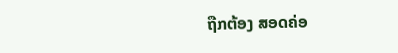ຖືກຕ້ອງ ສອດຄ່ອ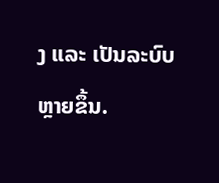ງ ແລະ ເປັນລະບົບຫຼາຍຂຶ້ນ.